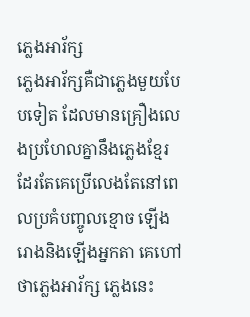ភ្លេងអារ័ក្ស
ភ្លេងអារ័ក្សគឺជាភ្លេងមួយបែបទៀត ដែលមានគ្រឿងលេងប្រហែលគ្នានឹងភ្លេងខ្មែរដែរតែគេប្រើលេងតែនៅពេលប្រគំបញ្ចូលខ្មោច ឡើងរោងនិងឡើងអ្នកតា គេហៅថាភ្លេងអារ័ក្ស ភ្លេងនេះ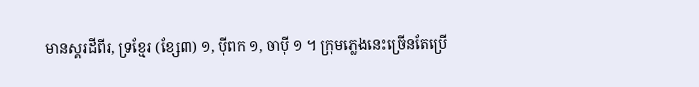មានស្គរដីពីរ, ទ្រខ្មែរ (ខ្សែ៣) ១, ប៉ីពក ១, ចាប៉ី ១ ។ ក្រុមភ្លេងនេះច្រើនតែប្រើ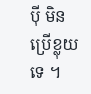ប៉ី មិនប្រើខ្លុយទេ ។